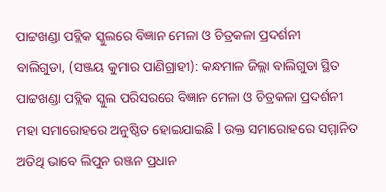ପାଟ୍ଟଖଣ୍ଡା ପବ୍ଲିକ ସ୍କୁଲରେ ବିଜ୍ଞାନ ମେଳା ଓ ଚିତ୍ରକଳା ପ୍ରଦର୍ଶନୀ
ବାଲିଗୁଡା, (ସଞ୍ଜୟ କୁମାର ପାଣିଗ୍ରାହୀ): କନ୍ଧମାଳ ଜିଲ୍ଲା ବାଲିଗୁଡା ସ୍ଥିତ ପାଟ୍ଟଖଣ୍ଡା ପବ୍ଲିକ ସ୍କୁଲ ପରିସରରେ ବିଜ୍ଞାନ ମେଳା ଓ ଚିତ୍ରକଳା ପ୍ରଦର୍ଶନୀ ମହା ସମାରୋହରେ ଅନୁଷ୍ଠିତ ହୋଇଯାଇଛି l ଉକ୍ତ ସମାରୋହରେ ସମ୍ମାନିତ ଅତିଥି ଭାବେ ଲିପୁନ ରଞ୍ଜନ ପ୍ରଧାନ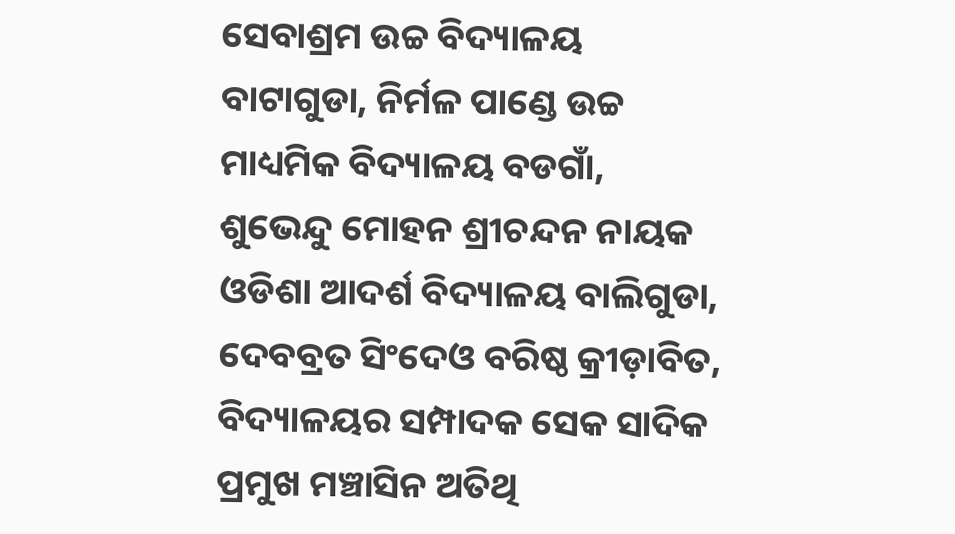ସେବାଶ୍ରମ ଉଚ୍ଚ ବିଦ୍ୟାଳୟ ବାଟାଗୁଡା, ନିର୍ମଳ ପାଣ୍ଡେ ଉଚ୍ଚ ମାଧ୍ୟମିକ ବିଦ୍ୟାଳୟ ବଡଗାଁ, ଶୁଭେନ୍ଦୁ ମୋହନ ଶ୍ରୀଚନ୍ଦନ ନାୟକ ଓଡିଶା ଆଦର୍ଶ ବିଦ୍ୟାଳୟ ବାଲିଗୁଡା, ଦେବବ୍ରତ ସିଂଦେଓ ବରିଷ୍ଠ କ୍ରୀଡ଼ାବିତ, ବିଦ୍ୟାଳୟର ସମ୍ପାଦକ ସେକ ସାଦିକ ପ୍ରମୁଖ ମଞ୍ଚାସିନ ଅତିଥି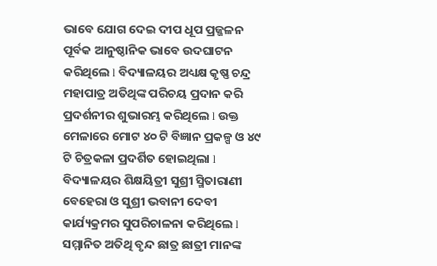ଭାବେ ଯୋଗ ଦେଇ ଦୀପ ଧୂପ ପ୍ରଜ୍ଜଳନ ପୂର୍ବକ ଆନୁଷ୍ଠାନିକ ଭାବେ ଉଦଘାଟନ କରିଥିଲେ l ବିଦ୍ୟାଳୟର ଅଧ୍ୟକ୍ଷ କୃଷ୍ଣ ଚନ୍ଦ୍ର ମହାପାତ୍ର ଅତିଥିଙ୍କ ପରିଚୟ ପ୍ରଦାନ କରି ପ୍ରଦର୍ଶନୀର ଶୁଭାରମ୍ଭ କରିଥିଲେ l ଉକ୍ତ ମେଳାରେ ମୋଟ ୪୦ ଟି ବିଜ୍ଞାନ ପ୍ରକଳ୍ପ ଓ ୪୯ ଟି ଚିତ୍ରକଳା ପ୍ରଦର୍ଶିତ ହୋଇଥିଲା l ବିଦ୍ୟାଳୟର ଶିକ୍ଷୟିତ୍ରୀ ସୁଶ୍ରୀ ସ୍ମିତାରାଣୀ ବେହେରା ଓ ସୁଶ୍ରୀ ଭବାନୀ ଦେବୀ କାର୍ଯ୍ୟକ୍ରମର ସୁପରିଚାଳନା କରିଥିଲେ l ସମ୍ମାନିତ ଅତିଥି ବୃନ୍ଦ ଛାତ୍ର ଛାତ୍ରୀ ମାନଙ୍କ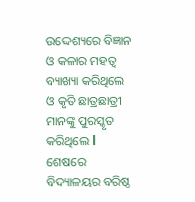ଉଦ୍ଦେଶ୍ୟରେ ବିଜ୍ଞାନ ଓ କଳାର ମହତ୍ୱ ବ୍ୟାଖ୍ୟା କରିଥିଲେ ଓ କୃତି ଛାତ୍ରଛାତ୍ରୀ ମାନଙ୍କୁ ପୁରସ୍କୃତ କରିଥିଲେ l ଶେଷରେ ବିଦ୍ୟାଳୟର ବରିଷ୍ଠ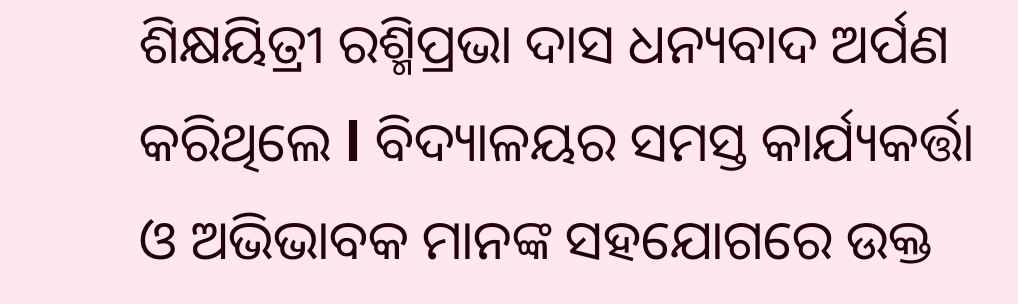ଶିକ୍ଷୟିତ୍ରୀ ରଶ୍ମିପ୍ରଭା ଦାସ ଧନ୍ୟବାଦ ଅର୍ପଣ କରିଥିଲେ l ବିଦ୍ୟାଳୟର ସମସ୍ତ କାର୍ଯ୍ୟକର୍ତ୍ତା ଓ ଅଭିଭାବକ ମାନଙ୍କ ସହଯୋଗରେ ଉକ୍ତ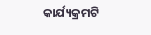କାର୍ଯ୍ୟକ୍ରମଟି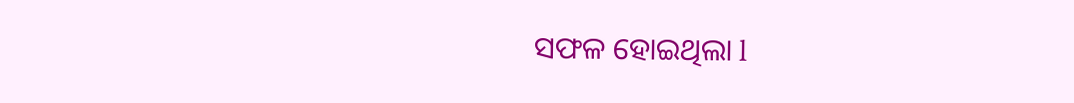ସଫଳ ହୋଇଥିଲା l